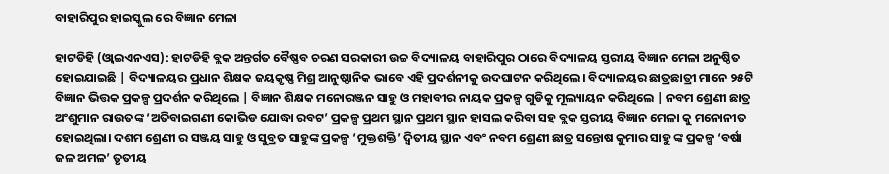ବାହାରିପୁର ହାଇସ୍କୁଲ ରେ ବିଜ୍ଞାନ ମେଳା

ହାଟଡିହି (ଓ୍ବାଇଏନଏସ): ହାଟଡିହି ବ୍ଲକ ଅନ୍ତର୍ଗତ ବୈଷ୍ଣବ ଚରଣ ସରକାରୀ ଉଚ୍ଚ ବିଦ୍ୟାଳୟ ବାହାରିପୁର ଠାରେ ବିଦ୍ୟାଳୟ ସ୍ତରୀୟ ବିଜ୍ଞାନ ମେଳା ଅନୁଷ୍ଠିତ ହୋଇଯାଇଛି | ବିଦ୍ୟାଳୟର ପ୍ରଧାନ ଶିକ୍ଷକ ଜୟକୃଷ୍ଣ ମିଶ୍ର ଆନୁଷ୍ଠାନିକ ଭାବେ ଏହି ପ୍ରଦର୍ଶନୀକୁ ଉଦଘାଟନ କରିଥିଲେ। ବିଦ୍ୟାଳୟର ଛାତ୍ରଛାତ୍ରୀ ମାନେ ୨୫ଟି ବିଜ୍ଞାନ ଭିତ୍ତକ ପ୍ରକଳ୍ପ ପ୍ରଦର୍ଶନ କରିଥିଲେ | ବିଜ୍ଞାନ ଶିକ୍ଷକ ମନୋରଞ୍ଜନ ସାହୁ ଓ ମହାବୀର ନାୟକ ପ୍ରକଳ୍ପ ଗୁଡିକୁ ମୂଲ୍ୟାୟନ କରିଥିଲେ | ନବମ ଶ୍ରେଣୀ ଛାତ୍ର ଅଂଶୁମାନ ରାଉତଙ୍କ ‘ଅତିବାଇଗଣୀ କୋଭିଡ ଯୋଦ୍ଧା ରବଟ’ ପ୍ରକଳ୍ପ ପ୍ରଥମ ସ୍ଥାନ ପ୍ରଥମ ସ୍ଥାନ ହାସଲ କରିବା ସହ ବ୍ଲକ ସ୍ତରୀୟ ବିଜ୍ଞାନ ମେଳା କୁ ମନୋନୀତ ହୋଇଥିଲା। ଦଶମ ଶ୍ରେଣୀ ର ସଞ୍ଜୟ ସାହୁ ଓ ସୁବ୍ରତ ସାହୁଙ୍କ ପ୍ରକଳ୍ପ ‘ମୁକ୍ତଶକ୍ତି’ ଦ୍ୱିତୀୟ ସ୍ଥାନ ଏବଂ ନବମ ଶ୍ରେଣୀ ଛାତ୍ର ସନ୍ତୋଷ କୁମାର ସାହୁ ଙ୍କ ପ୍ରକଳ୍ପ ‘ବର୍ଷା ଜଳ ଅମଳ’ ତୃତୀୟ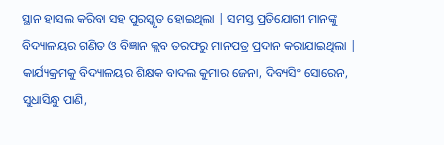ସ୍ଥାନ ହାସଲ କରିବା ସହ ପୁରସ୍କୃତ ହୋଇଥିଲା | ସମସ୍ତ ପ୍ରତିଯୋଗୀ ମାନଙ୍କୁ ବିଦ୍ୟାଳୟର ଗଣିତ ଓ ବିଜ୍ଞାନ କ୍ଲବ ତରଫରୁ ମାନପତ୍ର ପ୍ରଦାନ କରାଯାଇଥିଲା | କାର୍ଯ୍ୟକ୍ରମକୁ ବିଦ୍ୟାଳୟର ଶିକ୍ଷକ ବାଦଲ କୁମାର ଜେନା, ଦିବ୍ୟସିଂ ସୋରେନ, ସୁଧାସିନ୍ଧୁ ପାଣି,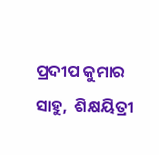ପ୍ରଦୀପ କୁମାର ସାହୁ,  ଶିକ୍ଷୟିତ୍ରୀ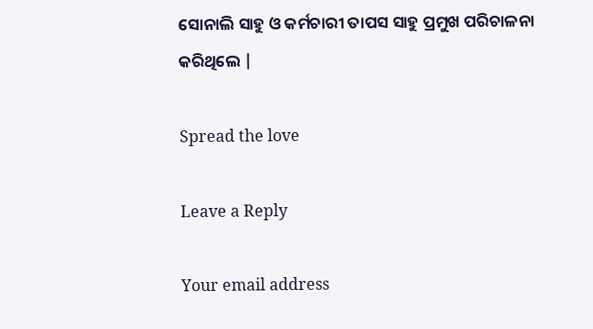ସୋନାଲି ସାହୁ ଓ କର୍ମଚାରୀ ତାପସ ସାହୁ ପ୍ରମୁଖ ପରିଚାଳନା କରିଥିଲେ |

Spread the love

Leave a Reply

Your email address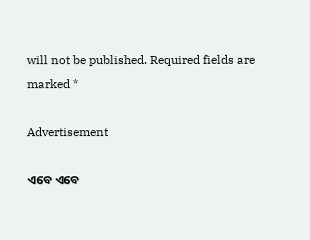will not be published. Required fields are marked *

Advertisement

ଏବେ ଏବେ